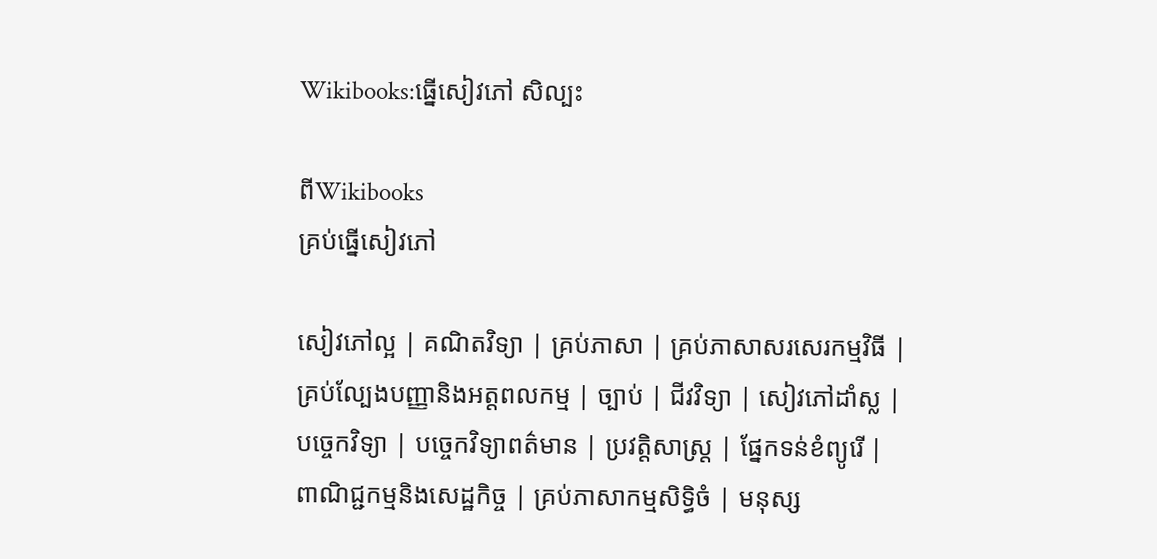Wikibooks:ធ្នើសៀវភៅ សិល្បះ

ពីWikibooks
គ្រប់ធ្នើសៀវភៅ

សៀវភៅល្អ | គណិតវិទ្យា | គ្រប់ភាសា | គ្រប់ភាសាសរសេរកម្មវិធី | គ្រប់ល្បែងបញ្ញានិងអត្តពលកម្ម | ច្បាប់ | ជីវវិទ្យា | សៀវភៅដាំស្ល | បច្ចេកវិទ្យា | បច្ចេកវិទ្យាពត៌មាន | ប្រវត្តិសាស្រ្ត | ផ្នែកទន់ខំព្យូរើ | ពាណិជ្ជកម្មនិងសេដ្ឋកិច្ច | គ្រប់ភាសាកម្មសិទ្ធិចំ | មនុស្ស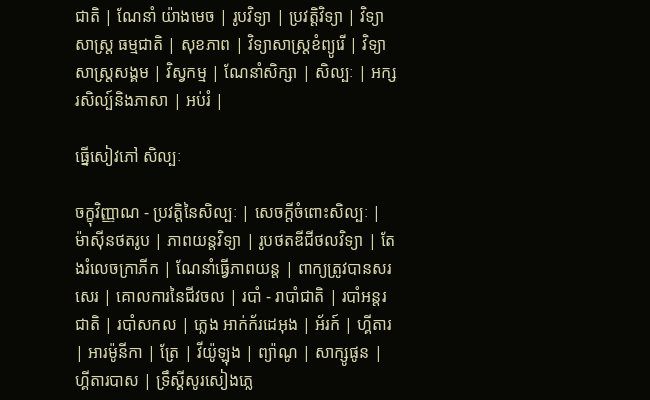ជាតិ | ណែនាំ យ៉ាងមេច | រូបវិទ្យា | ប្រវត្តិវិទ្យា | វិទ្យាសាស្ត្រ ធម្មជាតិ | សុខភាព | វិទ្យាសាស្រ្តខំព្យូរើ | វិទ្យាសាស្រ្តសង្គម | វិស្វកម្ម | ណែនាំសិក្សា | សិល្បៈ | អក្សរសិល្ប៍និងភាសា | អប់រំ |

ធ្នើសៀវភៅ សិល្បៈ

ចក្ខុវិញ្ញាណ - ប្រវត្តិនៃសិល្បៈ | សេចក្តីចំពោះសិល្បៈ | ម៉ាស៊ីនថតរូប | ភាពយន្តវិទ្យា | រូបថតឌីជីថលវិទ្យា | តែងរំលេចក្រាភីក | ណែនាំធ្វើភាពយន្ត | ពាក្យត្រូវបានសរសេរ | គោលការនៃជីវចល | របាំ - រាបាំជាតិ | របាំអន្តរជាតិ | របាំសកល | ភ្លេង អាក់ក័រដេអុង | អ័រក៍ | ហ្គីតារ | អារម៉ូនីកា | ត្រែ | វីយ៉ូឡុង | ព្យ៉ាណូ | សាក្សូផូន | ហ្គីតារបាស | ទ្រឹស្តីសូរសៀងភ្លេ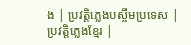ង | ប្រវត្តិភ្លេងបស្ចឹមប្រទេស | ប្រវត្តិភ្លេងខ្មែរ |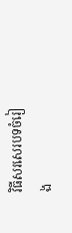វិធីសរសេរបទចំរៀង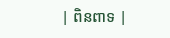| ពិនពាទ |